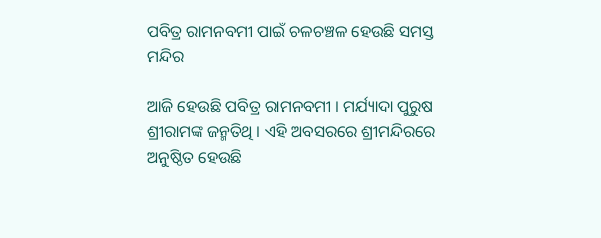ପବିତ୍ର ରାମନବମୀ ପାଇଁ ଚଳଚଞ୍ଚଳ ହେଉଛି ସମସ୍ତ ମନ୍ଦିର

ଆଜି ହେଉଛି ପବିତ୍ର ରାମନବମୀ । ମର୍ଯ୍ୟାଦା ପୁରୁଷ ଶ୍ରୀରାମଙ୍କ ଜନ୍ମତିଥି । ଏହି ଅବସରରେ ଶ୍ରୀମନ୍ଦିରରେ ଅନୁଷ୍ଠିତ ହେଉଛି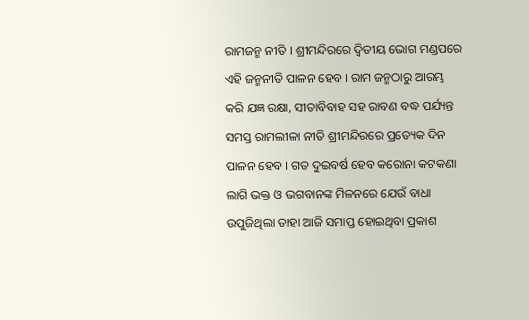ରାମଜନ୍ମ ନୀତି । ଶ୍ରୀମନ୍ଦିରରେ ଦ୍ୱିତୀୟ ଭୋଗ ମଣ୍ଡପରେ ଏହି ଜନ୍ମନୀତି ପାଳନ ହେବ । ରାମ ଜନ୍ମଠାରୁ ଆରମ୍ଭ କରି ଯଜ୍ଞ ରକ୍ଷା, ସୀତାବିବାହ ସହ ରାବଣ ବଦ୍ଧ ପର୍ଯ୍ୟନ୍ତ ସମସ୍ତ ରାମଲୀଳା ନୀତି ଶ୍ରୀମନ୍ଦିରରେ ପ୍ରତ୍ୟେକ ଦିନ ପାଳନ ହେବ । ଗତ ଦୁଇବର୍ଷ ହେବ କରୋନା କଟକଣା ଲାଗି ଭକ୍ତ ଓ ଭଗବାନଙ୍କ ମିଳନରେ ଯେଉଁ ବାଧା ଉପୁଜିଥିଲା ତାହା ଆଜି ସମାପ୍ତ ହୋଇଥିବା ପ୍ରକାଶ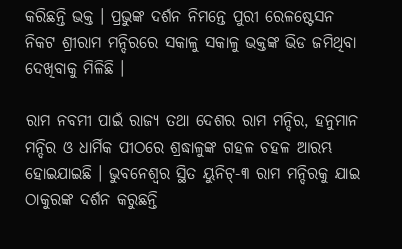କରିଛନ୍ତି ଭକ୍ତ । ପ୍ରଭୁଙ୍କ ଦର୍ଶନ ନିମନ୍ତେ ପୁରୀ ରେଳଷ୍ଟେସନ ନିକଟ ଶ୍ରୀରାମ ମନ୍ଦିରରେ ସକାଳୁ ସକାଳୁ ଭକ୍ତଙ୍କ ଭିଡ ଜମିଥିବା ଦେଖିବାକୁ ମିଳିଛି ।

ରାମ ନବମୀ ପାଇଁ ରାଜ୍ୟ ତଥା ଦେଶର ରାମ ମନ୍ଦିର, ହନୁମାନ ମନ୍ଦିର ଓ ଧାର୍ମିକ ପୀଠରେ ଶ୍ରଦ୍ଧାଳୁଙ୍କ ଗହଳ ଚହଳ ଆରମ୍ଭ ହୋଇଯାଇଛି । ଭୁବନେଶ୍ବର ସ୍ଥିତ ୟୁନିଟ୍-୩ ରାମ ମନ୍ଦିରକୁ ଯାଇ ଠାକୁରଙ୍କ ଦର୍ଶନ କରୁଛନ୍ତି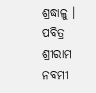ଶ୍ରଦ୍ଧାଳୁ । ପବିତ୍ର ଶ୍ରୀରାମ ନବମୀ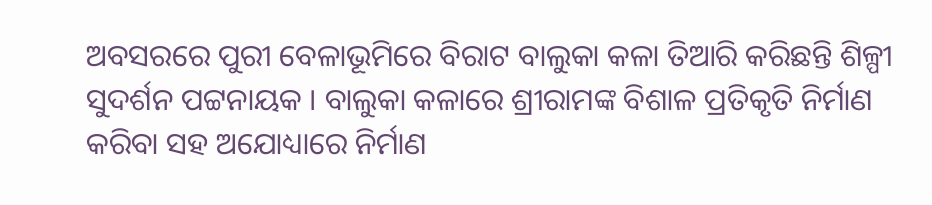ଅବସରରେ ପୁରୀ ବେଳାଭୂମିରେ ବିରାଟ ବାଲୁକା କଳା ତିଆରି କରିଛନ୍ତି ଶିଳ୍ପୀ ସୁଦର୍ଶନ ପଟ୍ଟନାୟକ । ବାଲୁକା କଳାରେ ଶ୍ରୀରାମଙ୍କ ବିଶାଳ ପ୍ରତିକୃତି ନିର୍ମାଣ କରିବା ସହ ଅଯୋଧ୍ୟାରେ ନିର୍ମାଣ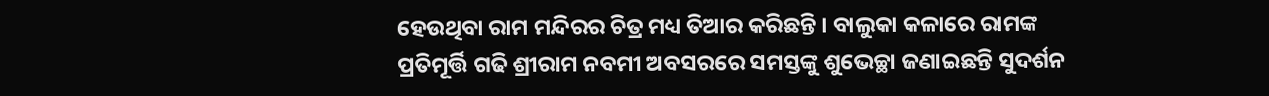ହେଉଥିବା ରାମ ମନ୍ଦିରର ଚିତ୍ର ମଧ୍ୟ ତିଆର କରିଛନ୍ତି । ବାଲୁକା କଳାରେ ରାମଙ୍କ ପ୍ରତିମୂର୍ତ୍ତି ଗଢି ଶ୍ରୀରାମ ନବମୀ ଅବସରରେ ସମସ୍ତଙ୍କୁ ଶୁଭେଚ୍ଛା ଜଣାଇଛନ୍ତି ସୁଦର୍ଶନ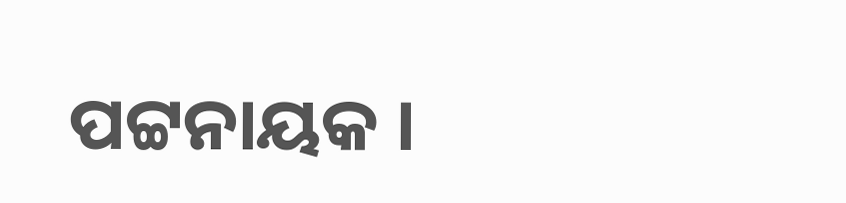ପଟ୍ଟନାୟକ ।